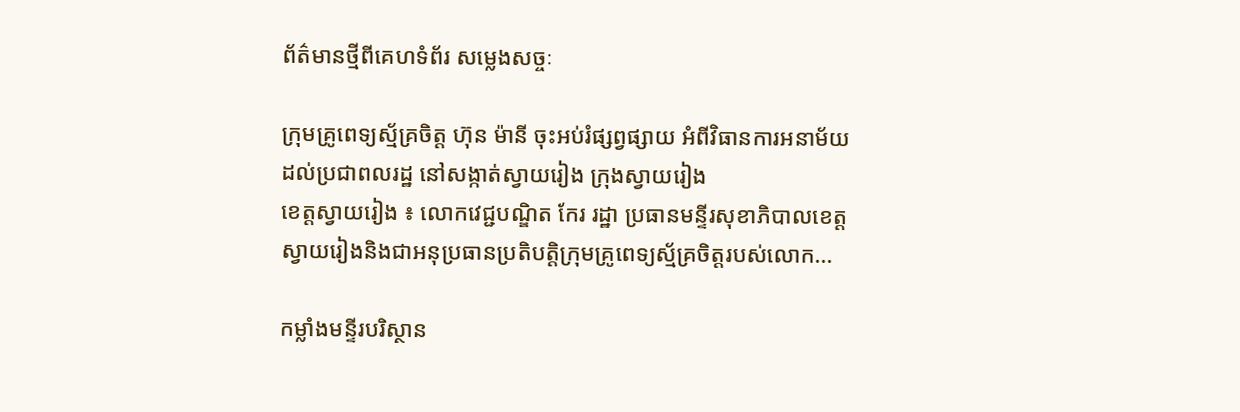ព័ត៌មានថ្មីពីគេហទំព័រ សម្លេងសច្ចៈ

ក្រុមគ្រូពេទ្យស្ម័គ្រចិត្ត ហ៊ុន ម៉ានី ចុះអប់រំផ្សព្វផ្សាយ អំពីវិធានការអនាម័យ ដល់ប្រជាពលរដ្ឋ នៅសង្កាត់ស្វាយរៀង ក្រុងស្វាយរៀង
ខេត្តស្វាយរៀង ៖ លោកវេជ្ជបណ្ឌិត កែរ រដ្ឋា ប្រធានមន្ទីរសុខាភិបាលខេត្តស្វាយរៀងនិងជាអនុប្រធានប្រតិបត្តិក្រុមគ្រូពេទ្យស្ម័គ្រចិត្តរបស់លោក...

កម្លាំងមន្ទីរបរិស្ថាន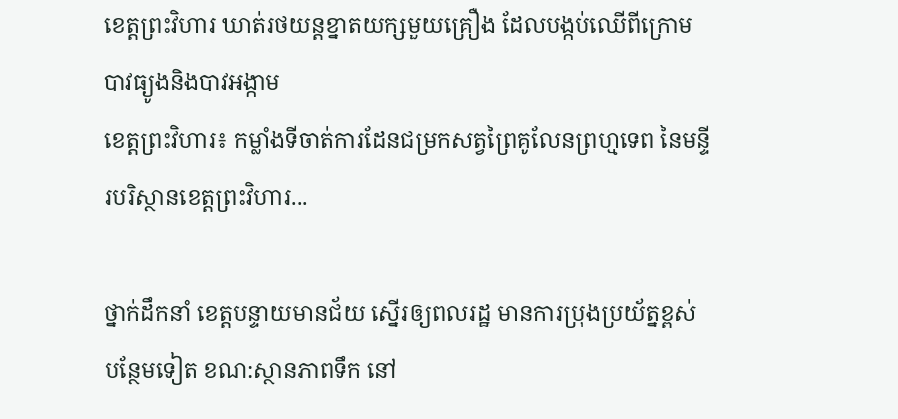ខេត្តព្រះវិហារ ឃាត់រថយន្តខ្នាតយក្សមួយគ្រឿង ដែលបង្កប់ឈើពីក្រោម បាវធ្យូងនិងបាវអង្កាម
ខេត្តព្រះវិហារ៖ កម្លាំងទីចាត់ការដែនជម្រកសត្វព្រៃគូលែនព្រហ្មទេព នៃមន្ទីរបរិស្ថានខេត្តព្រះវិហារ...

ថ្នាក់ដឹកនាំ ខេត្តបន្ទាយមានជ័យ ស្នើរឲ្យពលរដ្ឋ មានការប្រុងប្រយ័ត្នខ្ពស់ បន្ថែមទៀត ខណ:ស្ថានភាពទឹក នៅ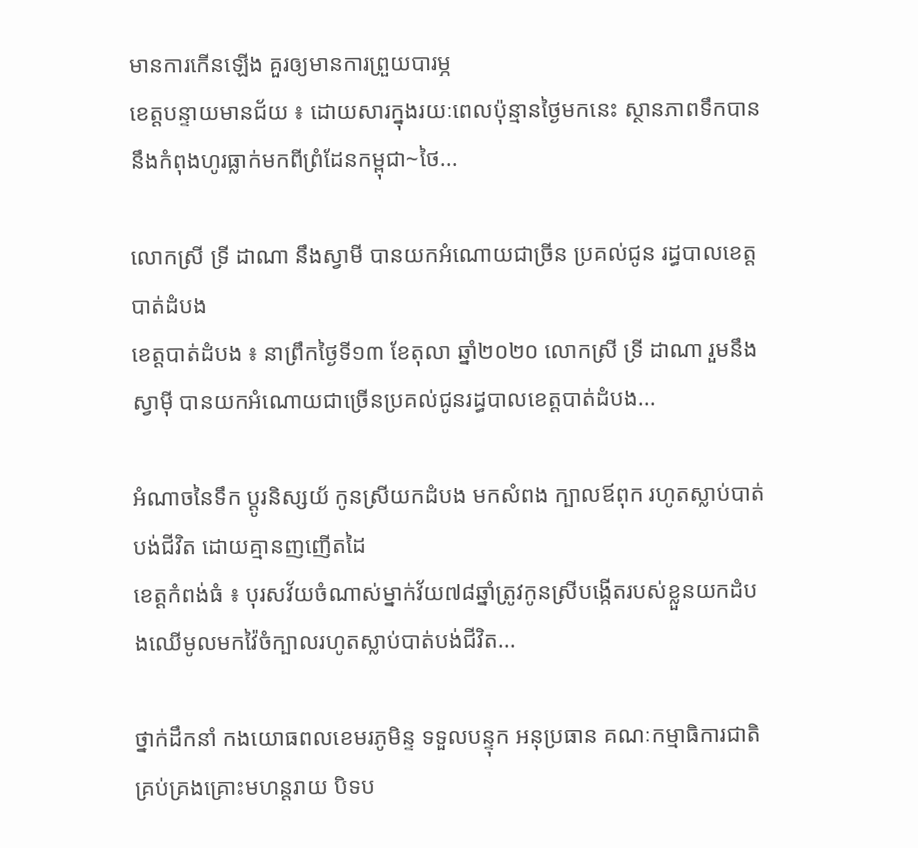មានការកើនឡើង គួរឲ្យមានការព្រួយបារម្ភ
ខេត្តបន្ទាយមានជ័យ ៖ ដោយសារក្នុងរយៈពេលប៉ុន្មានថ្ងៃមកនេះ ស្ថានភាពទឹកបាននឹងកំពុងហូរធ្លាក់មកពីព្រំដែនកម្ពុជា~ថៃ...

លោកស្រី ទ្រី ដាណា នឹងស្វាមី បានយកអំណោយជាច្រីន ប្រគល់ជូន រដ្ធបាលខេត្តបាត់ដំបង
ខេត្តបាត់ដំបង ៖ នាព្រឹកថ្ងៃទី១៣ ខែតុលា ឆ្នាំ២០២០ លោកស្រី ទ្រី ដាណា រួមនឹងស្វាម៉ី បានយកអំណោយជាច្រើនប្រគល់ជូនរដ្ធបាលខេត្តបាត់ដំបង...

អំណាចនៃទឹក ប្ដូរនិស្សយ័ កូនស្រីយកដំបង មកសំពង ក្បាលឪពុក រហូតស្លាប់បាត់បង់ជីវិត ដោយគ្មានញញើតដៃ
ខេត្តកំពង់ធំ ៖ បុរសវ័យចំណាស់ម្នាក់វ័យ៧៨ឆ្នាំត្រូវកូនស្រីបង្កើតរបស់ខ្លួនយកដំបងឈើមូលមកវ៉ៃចំក្បាលរហូតស្លាប់បាត់បង់ជីវិត...

ថ្នាក់ដឹកនាំ កងយោធពលខេមរភូមិន្ទ ទទួលបន្ទុក អនុប្រធាន គណៈកម្មាធិការជាតិ គ្រប់គ្រងគ្រោះមហន្តរាយ បិទប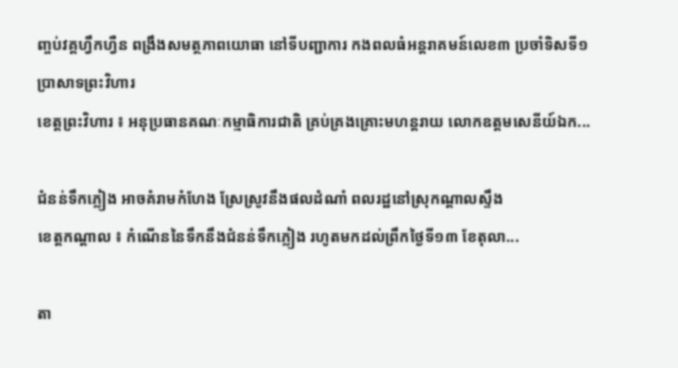ញ្ចប់វគ្គហ្វឹកហ្វឺន ពង្រឹងសមត្ថភាពយោធា នៅទីបញ្ជាការ កងពលធំអន្តរាគមន៍លេខ៣ ប្រចាំទិសទី១ ប្រាសាទព្រះវិហារ
ខេត្តព្រះវិហារ ៖ អនុប្រធានគណៈកម្មាធិការជាតិ គ្រប់គ្រងគ្រោះមហន្តរាយ លោកឧត្តមសេនីយ៍ឯក...

ជំនន់ទឹកភ្លៀង អាចគំរាមកំហែង ស្រែស្រូវនឹងផលដំណាំ ពលរដ្ឋនៅស្រុកណ្ដាលស្ទឹង
ខេត្តកណ្ដាល ៖ កំណើននៃទឹកនឹងជំនន់ទឹកភ្លៀង រហូតមកដល់ព្រឹកថ្ងៃទី១៣ ខែតុលា...

តា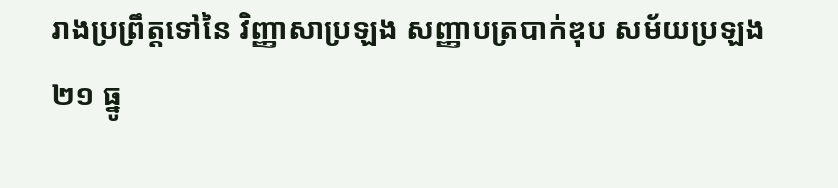រាងប្រព្រឹត្តទៅនៃ វិញ្ញាសាប្រឡង សញ្ញាបត្របាក់ឌុប សម័យប្រឡង ២១ ធ្នូ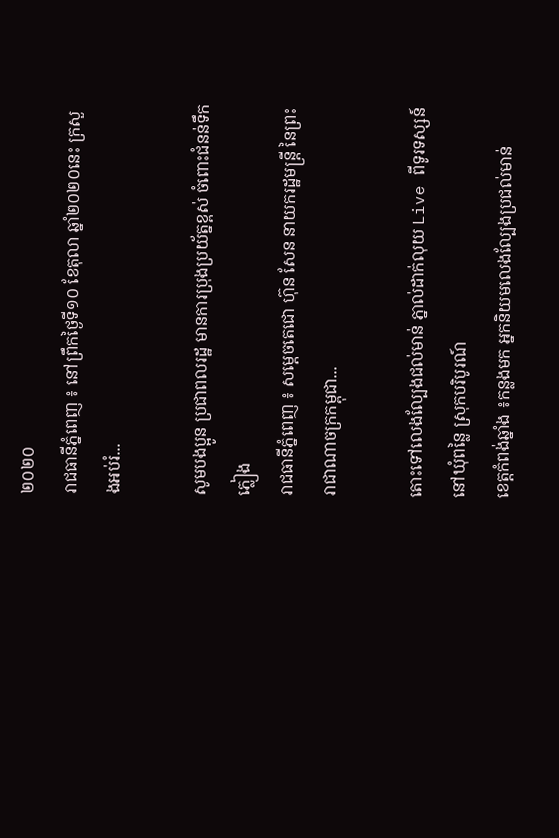២០២០
រាជធានីភ្នំពេញ ៖ នៅព្រឹកថ្ងៃទី១០ ខែតុលា ឆ្នាំ២០២០នេះ ក្រសួងអប់រំ...

សូមបងប្អូន ប្រជាពលរដ្ឋ មានការប្រុងប្រយ័ត្នខ្ពស់ ចំពោះជំនន់ទឹកភ្លៀង
រាជធានីភ្នំពេញ ៖ សម្តេចតេជោ ហ៊ុន សែន នាយករដ្ឋមន្ត្រី នៃព្រះរាជាណាចក្រកម្ពុជា...

តោះទៅលេងល្បែងជល់មាន់ ភ្នាល់ដាក់លុយ Live ពីទូរទស្សន៍ នៅឃុំពន្លៃ ស្រុកបរិបូរណ៍
ខេត្តកំពង់ឆ្នាំង ៖កន្លងមក អ្នកនិយមលេងល្បែងប្រជល់មាន់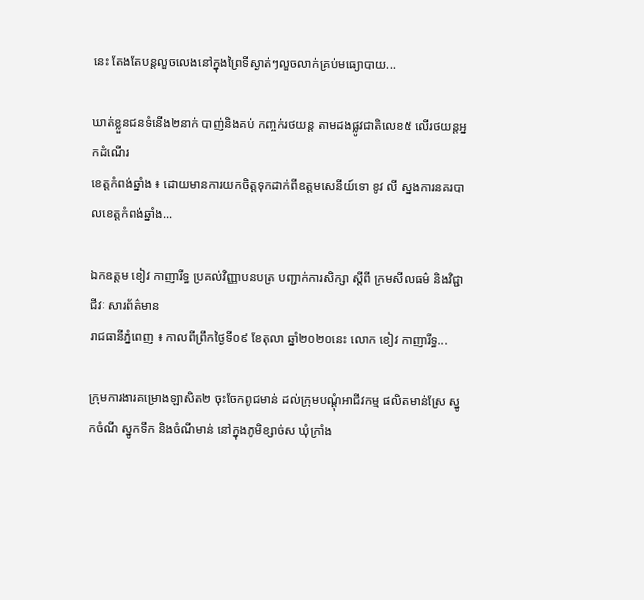នេះ តែងតែបន្តលួចលេងនៅក្នុងព្រៃទីស្ងាត់ៗលួចលាក់គ្រប់មធ្យោបាយ...

ឃាត់ខ្លួនជនទំនើង២នាក់ បាញ់និងគប់ កញ្ចក់រថយន្ត តាមដងផ្លូវជាតិលេខ៥ លើរថយន្តអ្នកដំណើរ
ខេត្តកំពង់ឆ្នាំង ៖ ដោយមានការយកចិត្តទុកដាក់ពីឧត្តមសេនីយ៍ទោ ខូវ លី ស្នងការនគរបាលខេត្តកំពង់ឆ្នាំង...

ឯកឧត្តម ខៀវ កាញារីទ្ធ ប្រគល់វិញ្ញាបនបត្រ បញ្ជាក់ការសិក្សា ស្ដីពី ក្រមសីលធម៌ និងវិជ្ជាជីវៈ សារព័ត៌មាន
រាជធានីភ្នំពេញ ៖ កាលពីព្រឹកថ្ងៃទី០៩ ខែតុលា ឆ្នាំ២០២០នេះ លោក ខៀវ កាញារីទ្ធ...

ក្រុមការងារគម្រោងឡាសិត២ ចុះចែកពូជមាន់ ដល់ក្រុមបណ្ដុំអាជីវកម្ម ផលិតមាន់ស្រែ ស្នូកចំណី ស្នូកទឹក និងចំណីមាន់ នៅក្នុងភូមិខ្សាច់ស ឃុំក្រាំង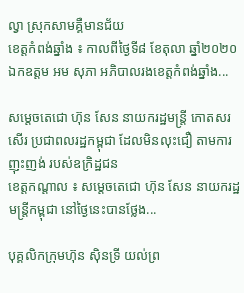ល្វា ស្រុកសាមគ្គឺមានជ័យ
ខេត្តកំពង់ឆ្នាំង ៖ កាលពីថ្ងៃទី៨ ខែតុលា ឆ្នាំ២០២០ ឯកឧត្តម អម សុភា អភិបាលរងខេត្តកំពង់ឆ្នាំង...

សម្តេចតេជោ ហ៊ុន សែន នាយករដ្ឋមន្ត្រី កោតសរសើរ ប្រជាពលរដ្ឋកម្ពុជា ដែលមិនលុះជឿ តាមការញុះញង់ របស់ឧក្រិដ្ឋជន
ខេត្តកណ្តាល ៖ សម្តេចតេជោ ហ៊ុន សែន នាយករដ្ឋមន្ត្រីកម្ពុជា នៅថ្ងៃនេះបានថ្លែង...

បុគ្គលិកក្រុមហ៊ុន ស៊ិនទ្រី យល់ព្រ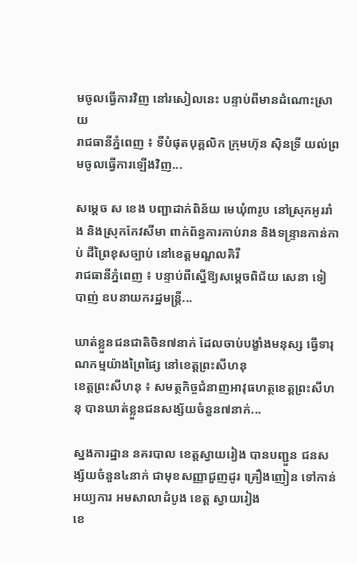មចូលធ្វើការវិញ នៅរសៀលនេះ បន្ទាប់ពីមានដំណោះស្រាយ
រាជធានីភ្នំពេញ ៖ ទីបំផុតបុគ្គលិក ក្រុមហ៊ុន ស៊ិនទ្រី យល់ព្រមចូលធ្វើការឡើងវិញ...

សម្ដេច ស ខេង បញ្ជាដាក់ពិន័យ មេឃុំ៣រូប នៅស្រុកអូររាំង និងស្រុកកែវសីមា ពាក់ព័ន្ធការកាប់រាន និងទន្ទ្រានកាន់កាប់ ដីព្រៃខុសច្បាប់ នៅខេត្តមណ្ឌលគិរី
រាជធានីភ្នំពេញ ៖ បន្ទាប់ពីស្នើឱ្យសម្តេចពិជ័យ សេនា ទៀ បាញ់ ឧបនាយករដ្ឋមន្ត្រី...

ឃាត់ខ្លួនជនជាតិចិន៧នាក់ ដែលចាប់បង្ខាំងមនុស្ស ធ្វើទារុណកម្មយ៉ាងព្រៃផ្សៃ នៅខេត្តព្រះសីហនុ
ខេត្តព្រះសីហនុ ៖ សមត្ថកិច្ចជំនាញអាវុធហត្ថខេត្តព្រះសីហនុ បានឃាត់ខ្លួនជនសង្ស័យចំនួន៧នាក់...

ស្នងការដ្ឋាន នគរបាល ខេត្តស្វាយរៀង បានបញ្ជួន ជនសង្ស័យចំនួន៤នាក់ ជាមុខសញ្ញាជួញដូរ គ្រឿងញៀន ទៅកាន់អយ្យការ អមសាលាដំបូង ខេត្ត ស្វាយរៀង
ខេ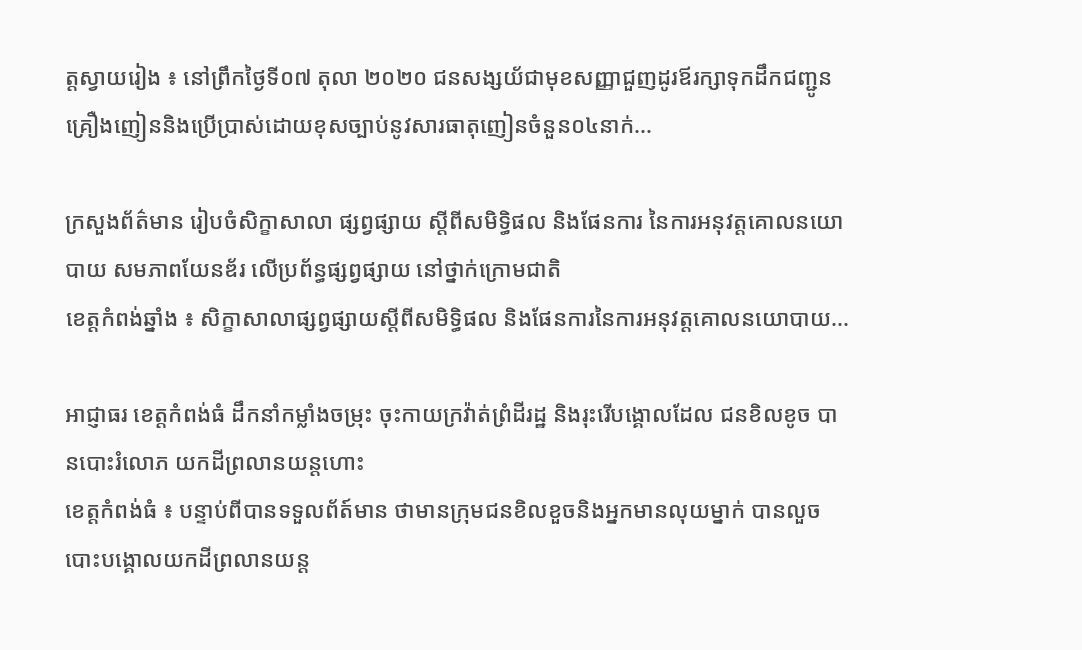ត្តស្វាយរៀង ៖ នៅព្រឹកថ្ងៃទី០៧ តុលា ២០២០ ជនសង្សយ័ជាមុខសញ្ញាជួញដូរឪរក្សាទុកដឹកជញ្ជូនគ្រឿងញៀននិងប្រើប្រាស់ដោយខុសច្បាប់នូវសារធាតុញៀនចំនួន០៤នាក់...

ក្រសួងព័ត៌មាន រៀបចំសិក្ខាសាលា ផ្សព្វផ្សាយ ស្តីពីសមិទ្ធិផល និងផែនការ នៃការអនុវត្តគោលនយោបាយ សមភាពយែនឌ័រ លើប្រព័ន្ធផ្សព្វផ្សាយ នៅថ្នាក់ក្រោមជាតិ
ខេត្តកំពង់ឆ្នាំង ៖ សិក្ខាសាលាផ្សព្វផ្សាយស្តីពីសមិទ្ធិផល និងផែនការនៃការអនុវត្តគោលនយោបាយ...

អាជ្ញាធរ ខេត្តកំពង់ធំ ដឹកនាំកម្លាំងចម្រុះ ចុះកាយក្រវ៉ាត់ព្រំដីរដ្ឋ និងរុះរើបង្គោលដែល ជនខិលខូច បានបោះរំលោភ យកដីព្រលានយន្តហោះ
ខេត្តកំពង់ធំ ៖ បន្ទាប់ពីបានទទួលព័ត៍មាន ថាមានក្រុមជនខិលខួចនិងអ្នកមានលុយម្នាក់ បានលួចបោះបង្គោលយកដីព្រលានយន្ត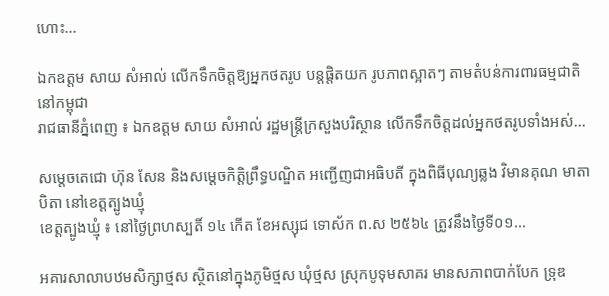ហោះ...

ឯកឧត្តម សាយ សំអាល់ លើកទឹកចិត្តឱ្យអ្នកថតរូប បន្តផ្តិតយក រូបភាពស្អាតៗ តាមតំបន់ការពារធម្មជាតិ នៅកម្ពុជា
រាជធានីភ្នំពេញ ៖ ឯកឧត្តម សាយ សំអាល់ រដ្ឋមន្រ្តីក្រសួងបរិស្ថាន លើកទឹកចិត្តដល់អ្នកថតរូបទាំងអស់...

សម្ដេចតេជោ ហ៊ុន សែន និងសម្តេចកិត្តិព្រឹទ្ធបណ្ឌិត អញ្ជើញជាអធិបតី ក្នុងពិធីបុណ្យឆ្លង វិមានគុណ មាតាបិតា នៅខេត្តត្បូងឃ្មុំ
ខេត្តត្បូងឃ្មុំ ៖ នៅថ្ងៃព្រហស្បតិ៍ ១៤ កើត ខែអស្សុជ ទោស័ក ព.ស ២៥៦៤ ត្រូវនឹងថ្ងៃទី០១...

អគារសាលាបឋមសិក្សាថ្មស ស្ថិតនៅក្នុងភូមិថ្មស ឃុំថ្មស ស្រុកបូទុមសាគរ មានសភាពបាក់បែក ទ្រុឌ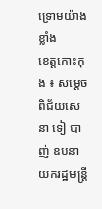ទ្រោមយ៉ាងខ្លាំង
ខេត្តកោះកុង ៖ សម្ដេចពិជ័យសេនា ទៀ បាញ់ ឧបនាយករដ្ឋមន្រ្តី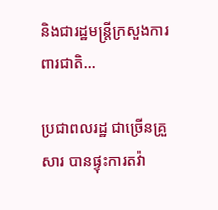និងជារដ្ឋមន្រ្តីក្រសួងការពារជាតិ...

ប្រជាពលរដ្ឋ ជាច្រើនគ្រួសារ បានផ្ទុះការតវ៉ា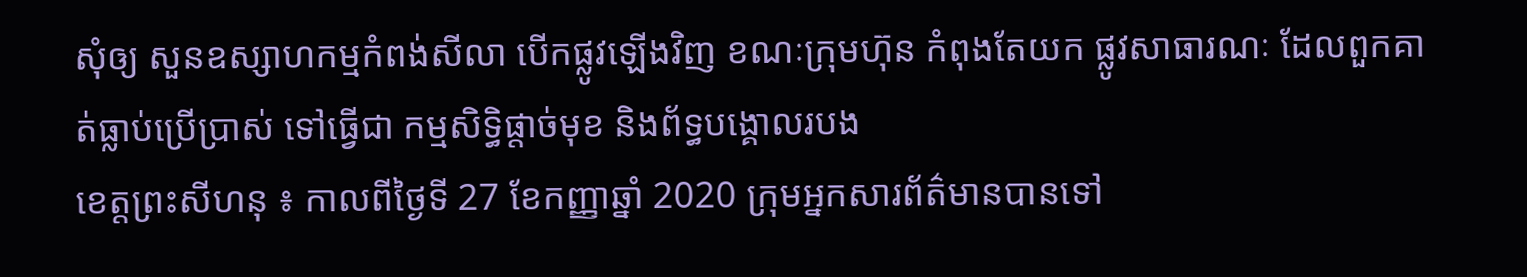សុំឲ្យ សួនឧស្សាហកម្មកំពង់សីលា បើកផ្លូវឡើងវិញ ខណៈក្រុមហ៊ុន កំពុងតែយក ផ្លូវសាធារណៈ ដែលពួកគាត់ធ្លាប់ប្រើប្រាស់ ទៅធ្វើជា កម្មសិទ្ធិផ្តាច់មុខ និងព័ទ្ធបង្គោលរបង
ខេត្តព្រះសីហនុ ៖ កាលពីថ្ងៃទី 27 ខែកញ្ញាឆ្នាំ 2020 ក្រុមអ្នកសារព័ត៌មានបានទៅ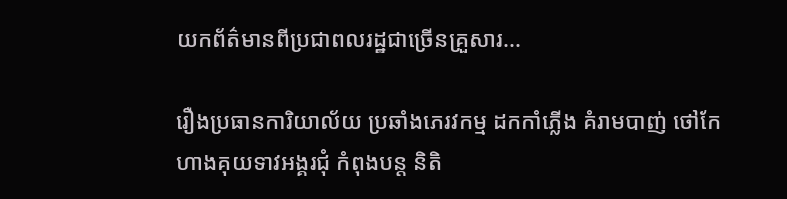យកព័ត៌មានពីប្រជាពលរដ្ឋជាច្រើនគ្រួសារ...

រឿងប្រធានការិយាល័យ ប្រឆាំងភេរវកម្ម ដកកាំភ្លើង គំរាមបាញ់ ថៅកែហាងគុយទាវអង្គរជុំ កំពុងបន្ត និតិ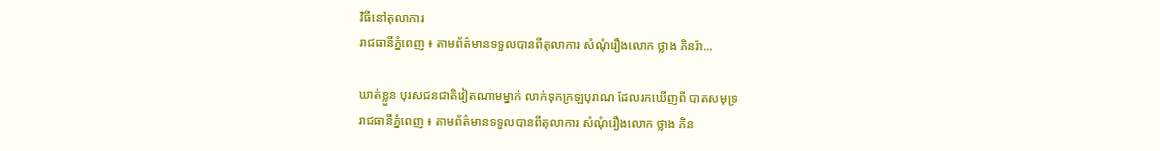វិធីនៅតុលាការ
រាជធានីភ្នំពេញ ៖ តាមព័ត៌មានទទួលបានពីតុលាការ សំណុំរឿងលោក ថ្លាង ភិនរ៉ា...

ឃាត់ខ្លួន បុរសជនជាតិវៀតណាមម្នាក់ លាក់ទុកក្រឡបុរាណ ដែលរកឃើញពី បាតសមុទ្រ
រាជធានីភ្នំពេញ ៖ តាមព័ត៌មានទទួលបានពីតុលាការ សំណុំរឿងលោក ថ្លាង ភិន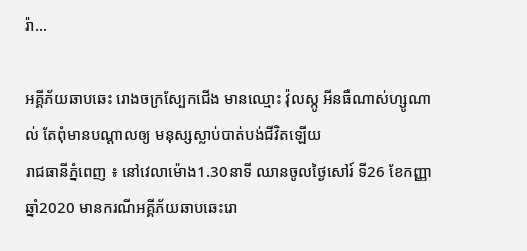រ៉ា...

អគ្គីភ័យឆាបឆេះ រោងចក្រស្បែកជើង មានឈ្មោះ វ៉ុលស្កូ អីនធឺណាស់ហ្សូណាល់ តែពុំមានបណ្តាលឲ្យ មនុស្សស្លាប់បាត់បង់ជីវិតឡើយ
រាជធានីភ្នំពេញ ៖ នៅវេលាម៉ោង1.30នាទី ឈានចូលថ្ងៃសៅរ៍ ទី26 ខែកញ្ញា ឆ្នាំ2020 មានករណីអគ្គីភ័យឆាបឆេះរោ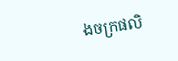ងចក្រផលិ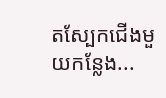តស្បែកជើងមួយកន្លែង...